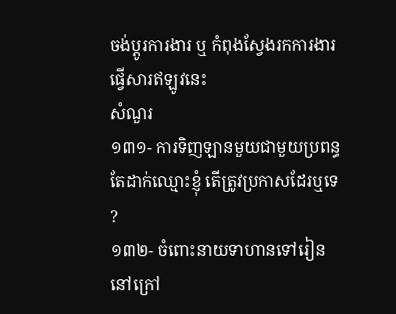ចង់ប្តូរការងារ ឬ កំពុងស្វែងរកការងារ ផ្វើសារឥឡូវនេះ
សំណួរ
១៣១- ការទិញឡានមួយជាមួយប្រពន្ធ តែដាក់ឈ្មោះខ្ញុំ តើត្រូវប្រកាសដែរឬទេ ?
១៣២- ចំពោះនាយទាហានទៅរៀននៅក្រៅ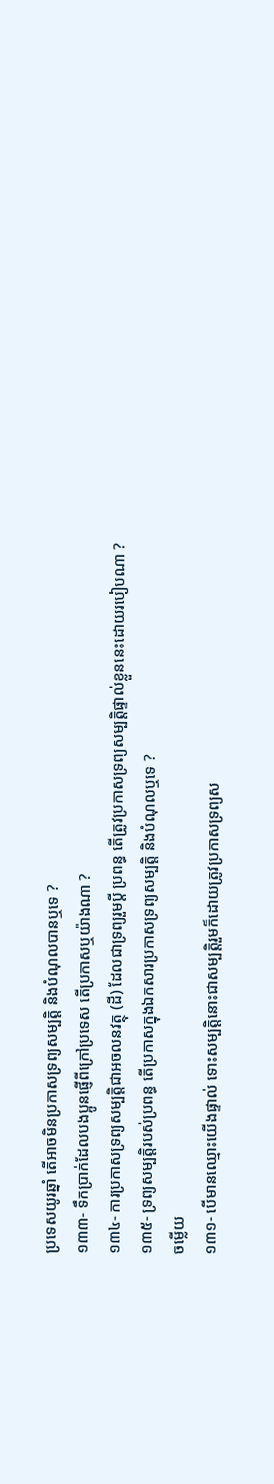ប្រទេសយូរឆ្នាំ តើអាចមិនប្រកាសទ្រព្យសម្បត្តិ និងបំណុលបានឬទេ ?
១៣៣- ទឹកប្រាក់ដែលបងប្អូនផ្ញើពីក្រៅប្រទេស តើប្រកាសឬយ៉ាងណា ?
១៣៤- ការប្រកាសទ្រព្យសម្បត្តិជាអចលនវត្ថុ (ដី) ដែលជាទ្រព្យរួមប្ដី ប្រពន្ធ តើត្រូវប្រកាសទ្រព្យសម្បត្តិផ្ទាល់ខ្លួននេះដោយរបៀបណា ?
១៣៥- ទ្រព្យសម្បត្តិរបស់ប្រពន្ធ តើប្រកាសក្នុងឯកសារប្រកាសទ្រព្យសម្បត្តិ និងបំណុលឬទេ ?
ចម្លើយ
១៣១- បើមានឈ្មោះយើងផ្ទាល់ ទោះសម្បត្តិនោះជាសម្បត្តិរួមក៏ដោយត្រូវប្រកាសទ្រព្យស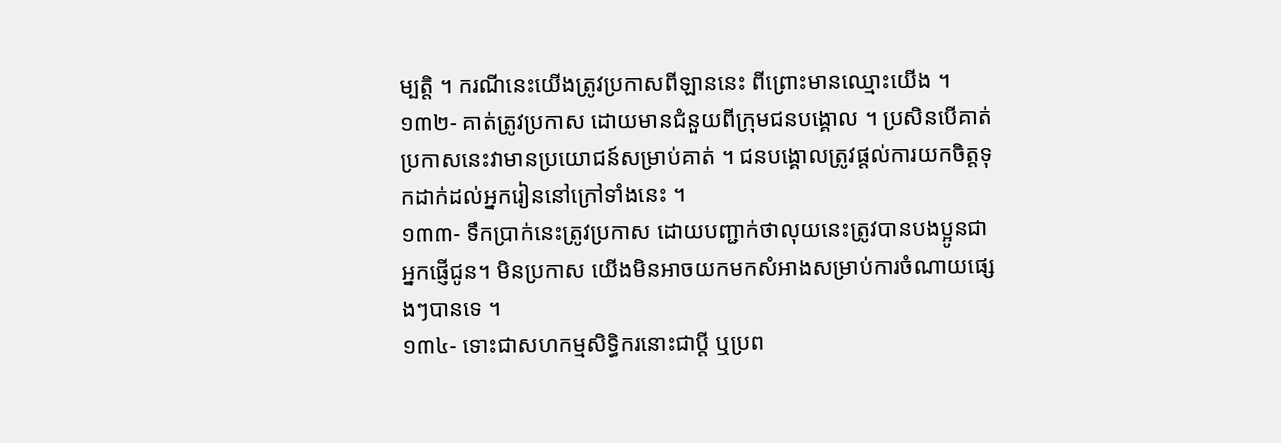ម្បត្តិ ។ ករណីនេះយើងត្រូវប្រកាសពីឡាននេះ ពីព្រោះមានឈ្មោះយើង ។
១៣២- គាត់ត្រូវប្រកាស ដោយមានជំនួយពីក្រុមជនបង្គោល ។ ប្រសិនបើគាត់ប្រកាសនេះវាមានប្រយោជន៍សម្រាប់គាត់ ។ ជនបង្គោលត្រូវផ្តល់ការយកចិត្តទុកដាក់ដល់អ្នករៀននៅក្រៅទាំងនេះ ។
១៣៣- ទឹកប្រាក់នេះត្រូវប្រកាស ដោយបញ្ជាក់ថាលុយនេះត្រូវបានបងប្អូនជាអ្នកផ្ញើជូន។ មិនប្រកាស យើងមិនអាចយកមកសំអាងសម្រាប់ការចំណាយផ្សេងៗបានទេ ។
១៣៤- ទោះជាសហកម្មសិទ្ធិករនោះជាប្តី ឬប្រព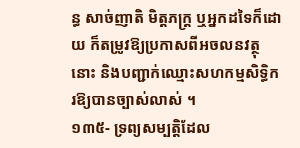ន្ធ សាច់ញាតិ មិត្តភក្ត្រ ឬអ្នកដទៃក៏ដោយ ក៏តម្រូវឱ្យប្រកាសពីអចលនវត្ថុនោះ និងបញ្ជាក់ឈ្មោះសហកម្មសិទ្ធិករឱ្យបានច្បាស់លាស់ ។
១៣៥- ទ្រព្យសម្បត្តិដែល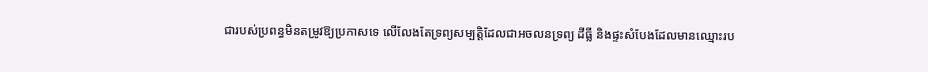ជារបស់ប្រពន្ធមិនតម្រូវឱ្យប្រកាសទេ លើលែងតែទ្រព្យសម្បត្តិដែលជាអចលនទ្រព្យ ដីធ្លី និងផ្ទះសំបែងដែលមានឈ្មោះរប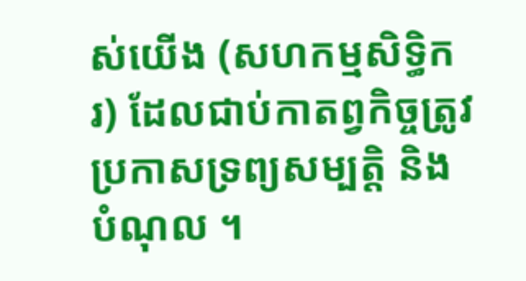ស់យើង (សហកម្មសិទ្ធិករ) ដែលជាប់កាតព្វកិច្ចត្រូវប្រកាសទ្រព្យសម្បត្តិ និងបំណុល ។